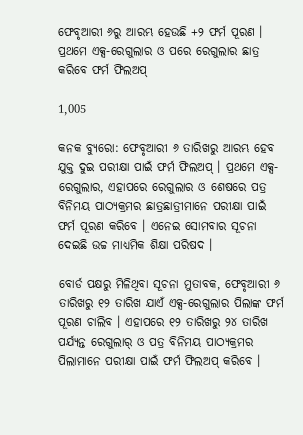ଫେବୃଆରୀ ୬ରୁ ଆରମ୍ଭ ହେଉଛି +୨ ଫର୍ମ ପୂରଣ । ପ୍ରଥମେ ଏକ୍ସ-ରେଗୁଲାର ଓ ପରେ ରେଗୁଲାର ଛାତ୍ର କରିବେ ଫର୍ମ ଫିଲଅପ୍

1,005

କନକ ବ୍ୟୁରୋ: ଫେବୃଆରୀ ୬ ତାରିଖରୁ ଆରମ୍ଭ ହେବ ଯୁକ୍ତ ଦୁଇ ପରୀକ୍ଷା ପାଇଁ ଫର୍ମ ଫିଲଅପ୍ । ପ୍ରଥମେ ଏକ୍ସ-ରେଗୁଲାର, ଏହାପରେ ରେଗୁଲାର ଓ ଶେଷରେ ପତ୍ର ବିନିମୟ ପାଠ୍ୟକ୍ରମର ଛାତ୍ରଛାତ୍ରୀମାନେ ପରୀକ୍ଷା ପାଇଁ ଫର୍ମ ପୂରଣ କରିବେ । ଏନେଇ ସୋମବାର ସୂଚନା ଦେଇଛି ଉଚ୍ଚ ମାଧ୍ୟମିକ ଶିକ୍ଷା ପରିଷଦ ।

ବୋର୍ଡ ପକ୍ଷରୁ ମିଳିଥିବା ସୂଚନା ମୁତାବକ, ଫେବୃଆରୀ ୬ ତାରିଖରୁ ୧୨ ତାରିଖ ଯାଏଁ ଏକ୍ସ-ରେଗୁଲାର ପିଲାଙ୍କ ଫର୍ମ ପୂରଣ ଚାଲିବ । ଏହାପରେ ୧୨ ତାରିଖରୁ ୨୪ ତାରିଖ ପର୍ଯ୍ୟନ୍ତ ରେଗୁଲାର୍ ଓ ପତ୍ର ବିନିମୟ ପାଠ୍ୟକ୍ରମର ପିଲାମାନେ ପରୀକ୍ଷା ପାଇଁ ଫର୍ମ ଫିଲଅପ୍ କରିବେ ।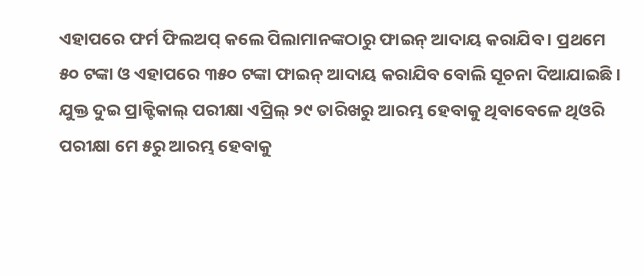ଏହାପରେ ଫର୍ମ ଫିଲଅପ୍ କଲେ ପିଲାମାନଙ୍କଠାରୁ ଫାଇନ୍ ଆଦାୟ କରାଯିବ । ପ୍ରଥମେ ୫୦ ଟଙ୍କା ଓ ଏହାପରେ ୩୫୦ ଟଙ୍କା ଫାଇନ୍ ଆଦାୟ କରାଯିବ ବୋଲି ସୂଚନା ଦିଆଯାଇଛି । ଯୁକ୍ତ ଦୁଇ ପ୍ରାକ୍ଟିକାଲ୍ ପରୀକ୍ଷା ଏପ୍ରିଲ୍ ୨୯ ତାରିଖରୁ ଆରମ୍ଭ ହେବାକୁ ଥିବାବେଳେ ଥିଓରି ପରୀକ୍ଷା ମେ ୫ରୁ ଆରମ୍ଭ ହେବାକୁ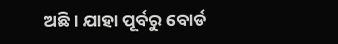ଅଛି । ଯାହା ପୂର୍ବରୁ ବୋର୍ଡ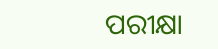ପରୀକ୍ଷା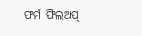ଫର୍ମ ଫିଲଅପ୍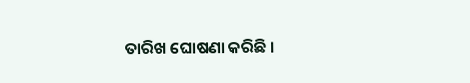ତାରିଖ ଘୋଷଣା କରିଛି ।